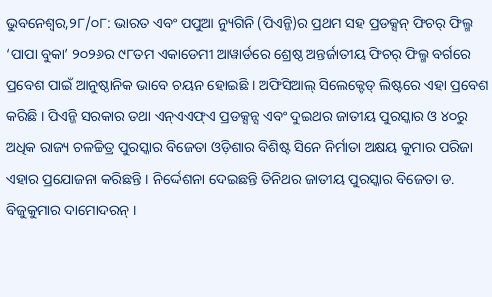ଭୁବନେଶ୍ୱର,୨୮/୦୮: ଭାରତ ଏବଂ ପପୁଆ ନ୍ୟୁଗିନି (ପିଏନ୍ଜି)ର ପ୍ରଥମ ସହ ପ୍ରଡକ୍ସନ୍ ଫିଚର୍ ଫିଲ୍ମ ‘ପାପା ବୁକା’ ୨୦୨୬ର ୯୮ତମ ଏକାଡେମୀ ଆୱାର୍ଡରେ ଶ୍ରେଷ୍ଠ ଅନ୍ତର୍ଜାତୀୟ ଫିଚର୍ ଫିଲ୍ମ ବର୍ଗରେ ପ୍ରବେଶ ପାଇଁ ଆନୁଷ୍ଠାନିକ ଭାବେ ଚୟନ ହୋଇଛି । ଅଫିସିଆଲ୍ ସିଲେକ୍ଟେଡ୍ ଲିଷ୍ଟରେ ଏହା ପ୍ରବେଶ କରିଛି । ପିଏନ୍ଜି ସରକାର ତଥା ଏନ୍ଏଏଫ୍ଏ ପ୍ରଡକ୍ସନ୍ସ ଏବଂ ଦୁଇଥର ଜାତୀୟ ପୁରସ୍କାର ଓ ୪୦ରୁ ଅଧିକ ରାଜ୍ୟ ଚଳଚ୍ଚିତ୍ର ପୁରସ୍କାର ବିଜେତା ଓଡ଼ିଶାର ବିଶିଷ୍ଟ ସିନେ ନିର୍ମାତା ଅକ୍ଷୟ କୁମାର ପରିଜା ଏହାର ପ୍ରଯୋଜନା କରିଛନ୍ତି । ନିର୍ଦ୍ଦେଶନା ଦେଇଛନ୍ତି ତିନିଥର ଜାତୀୟ ପୁରସ୍କାର ବିଜେତା ଡ. ବିଜୁକୁମାର ଦାମୋଦରନ୍ ।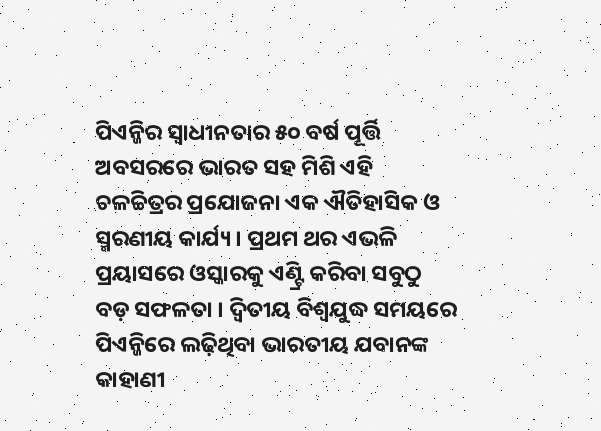ପିଏନ୍ଜିର ସ୍ୱାଧୀନତାର ୫୦ ବର୍ଷ ପୂର୍ତ୍ତି ଅବସରରେ ଭାରତ ସହ ମିଶି ଏହି ଚଳଚ୍ଚିତ୍ରର ପ୍ରଯୋଜନା ଏକ ଐତିହାସିକ ଓ ସ୍ମରଣୀୟ କାର୍ଯ୍ୟ । ପ୍ରଥମ ଥର ଏଭଳି ପ୍ରୟାସରେ ଓସ୍କାରକୁ ଏଣ୍ଟ୍ରି କରିବା ସବୁଠୁ ବଡ଼ ସଫଳତା । ଦ୍ୱିତୀୟ ବିଶ୍ୱଯୁଦ୍ଧ ସମୟରେ ପିଏନ୍ଜିରେ ଲଢ଼ିଥିବା ଭାରତୀୟ ଯବାନଙ୍କ କାହାଣୀ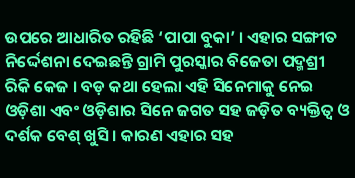ଉପରେ ଆଧାରିତ ରହିଛି ‘ପାପା ବୁକା’ । ଏହାର ସଙ୍ଗୀତ ନିର୍ଦ୍ଦେଶନା ଦେଇଛନ୍ତି ଗ୍ରାମି ପୁରସ୍କାର ବିଜେତା ପଦ୍ମଶ୍ରୀ ରିକି କେଜ । ବଡ଼ କଥା ହେଲା ଏହି ସିନେମାକୁ ନେଇ ଓଡ଼ିଶା ଏବଂ ଓଡ଼ିଶାର ସିନେ ଜଗତ ସହ ଜଡ଼ିତ ବ୍ୟକ୍ତିତ୍ୱ ଓ ଦର୍ଶକ ବେଶ୍ ଖୁସି । କାରଣ ଏହାର ସହ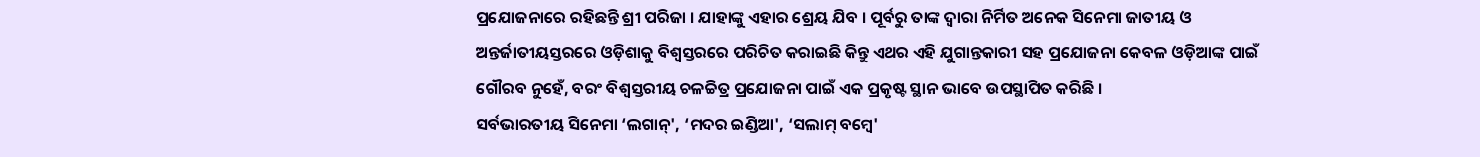ପ୍ରଯୋଜନାରେ ରହିଛନ୍ତି ଶ୍ରୀ ପରିଜା । ଯାହାଙ୍କୁ ଏହାର ଶ୍ରେୟ ଯିବ । ପୂର୍ବରୁ ତାଙ୍କ ଦ୍ୱାରା ନିର୍ମିତ ଅନେକ ସିନେମା ଜାତୀୟ ଓ ଅନ୍ତର୍ଜାତୀୟସ୍ତରରେ ଓଡ଼ିଶାକୁ ବିଶ୍ୱସ୍ତରରେ ପରିଚିତ କରାଇଛି କିନ୍ତୁ ଏଥର ଏହି ଯୁଗାନ୍ତକାରୀ ସହ ପ୍ରଯୋଜନା କେବଳ ଓଡ଼ିଆଙ୍କ ପାଇଁ ଗୌରବ ନୁହେଁ, ବରଂ ବିଶ୍ୱସ୍ତରୀୟ ଚଳଚ୍ଚିତ୍ର ପ୍ରଯୋଜନା ପାଇଁ ଏକ ପ୍ରକୃଷ୍ଟ ସ୍ଥାନ ଭାବେ ଉପସ୍ଥାପିତ କରିଛି ।
ସର୍ବଭାରତୀୟ ସିନେମା ‘ଲଗାନ୍', ‘ମଦର ଇଣ୍ଡିଆ', ‘ସଲାମ୍ ବମ୍ବେ'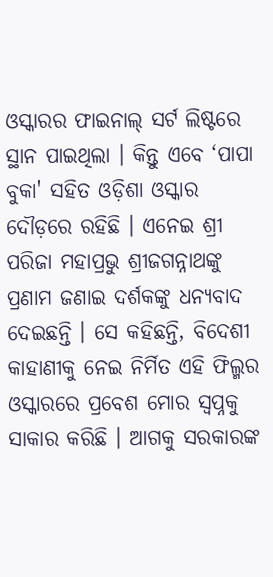ଓସ୍କାରର ଫାଇନାଲ୍ ସର୍ଟ ଲିଷ୍ଟରେ ସ୍ଥାନ ପାଇଥିଲା । କିନ୍ତୁ ଏବେ ‘ପାପା ବୁକା' ସହିତ ଓଡ଼ିଶା ଓସ୍କାର ଦୌଡ଼ରେ ରହିଛି । ଏନେଇ ଶ୍ରୀ ପରିଜା ମହାପ୍ରଭୁ ଶ୍ରୀଜଗନ୍ନାଥଙ୍କୁ ପ୍ରଣାମ ଜଣାଇ ଦର୍ଶକଙ୍କୁ ଧନ୍ୟବାଦ ଦେଇଛନ୍ତି । ସେ କହିଛନ୍ତି, ବିଦେଶୀ କାହାଣୀକୁ ନେଇ ନିର୍ମିତ ଏହି ଫିଲ୍ମର ଓସ୍କାରରେ ପ୍ରବେଶ ମୋର ସ୍ୱପ୍ନକୁ ସାକାର କରିଛି । ଆଗକୁ ସରକାରଙ୍କ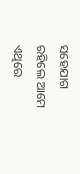ସହେଯାଗ ରହିଲେ ଆମେ ଏଥିରେ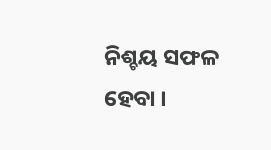ନିଶ୍ଚୟ ସଫଳ ହେବା ।